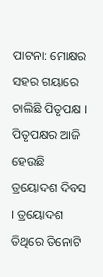ପାଟନା: ମୋକ୍ଷର ସହର ଗୟାରେ ଚାଲିଛି ପିତୃପକ୍ଷ । ପିତୃପକ୍ଷର ଆଜି ହେଉଛି ତ୍ରୟୋଦଶ ଦିବସ । ତ୍ରୟୋଦଶ ତିଥିରେ ତିନୋଟି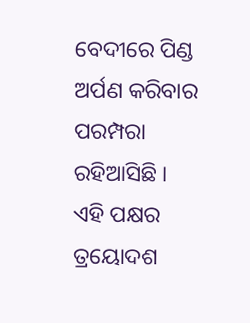ବେଦୀରେ ପିଣ୍ଡ ଅର୍ପଣ କରିବାର ପରମ୍ପରା ରହିଆସିଛି । ଏହି ପକ୍ଷର ତ୍ରୟୋଦଶ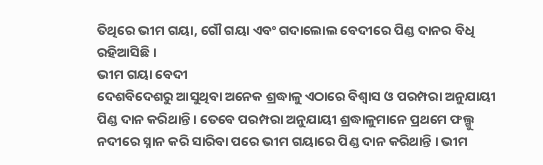ତିଥିରେ ଭୀମ ଗୟା, ଗୌ ଗୟା ଏବଂ ଗଦାଲୋଲ ବେଦୀରେ ପିଣ୍ଡ ଦାନର ବିଧି ରହିଆସିଛି ।
ଭୀମ ଗୟା ବେଦୀ
ଦେଶବିଦେଶରୁ ଆସୁଥିବା ଅନେକ ଶ୍ରଦ୍ଧାଳୁ ଏଠାରେ ବିଶ୍ବାସ ଓ ପରମ୍ପରା ଅନୁଯାୟୀ ପିଣ୍ଡ ଦାନ କରିଥାନ୍ତି । ତେବେ ପରମ୍ପରା ଅନୁଯାୟୀ ଶ୍ରଦ୍ଧାଳୁମାନେ ପ୍ରଥମେ ଫଲ୍ଗୁ ନଦୀରେ ସ୍ନାନ କରି ସାରିବା ପରେ ଭୀମ ଗୟାରେ ପିଣ୍ଡ ଦାନ କରିଥାନ୍ତି । ଭୀମ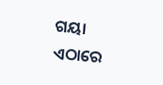ଗୟା ଏଠାରେ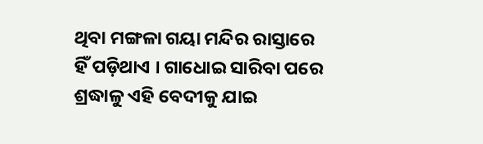ଥିବା ମଙ୍ଗଳା ଗୟା ମନ୍ଦିର ରାସ୍ତାରେ ହିଁ ପଡ଼ିଥାଏ । ଗାଧୋଇ ସାରିବା ପରେ ଶ୍ରଦ୍ଧାଳୁ ଏହି ବେଦୀକୁ ଯାଇ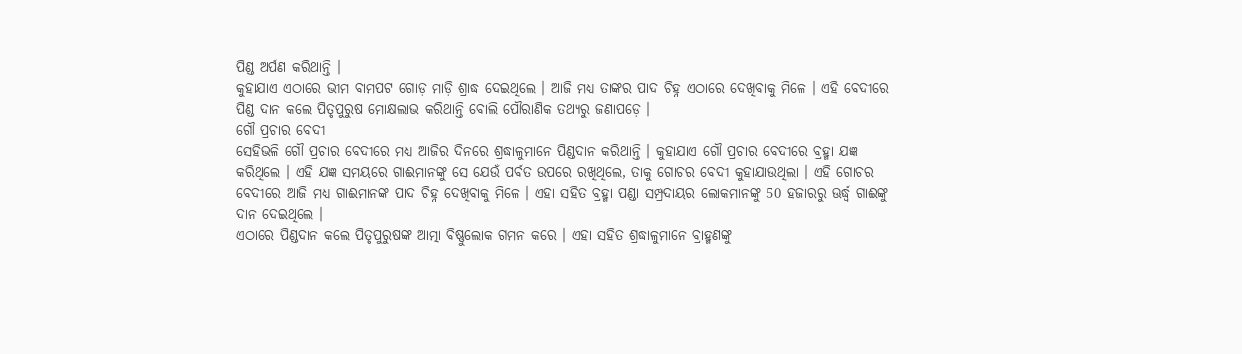ପିଣ୍ଡ ଅର୍ପଣ କରିଥାନ୍ତି ।
କୁହାଯାଏ ଏଠାରେ ଭୀମ ବାମପଟ ଗୋଡ଼ ମାଡ଼ି ଶ୍ରାଦ୍ଧ ଦେଇଥିଲେ । ଆଜି ମଧ୍ୟ ତାଙ୍କର ପାଦ ଚିହ୍ନ ଏଠାରେ ଦେଖିବାକୁ ମିଳେ । ଏହି ବେଦୀରେ ପିଣ୍ଡ ଦାନ କଲେ ପିତୃପୁରୁଷ ମୋକ୍ଷଲାଭ କରିଥାନ୍ତି ବୋଲି ପୌରାଣିକ ତଥ୍ୟରୁ ଜଣାପଡ଼େ ।
ଗୌ ପ୍ରଚାର ବେଦୀ
ସେହିଭଳି ଗୌ ପ୍ରଚାର ବେଦୀରେ ମଧ୍ୟ ଆଜିର ଦିନରେ ଶ୍ରଦ୍ଧାଳୁମାନେ ପିଣ୍ଡଦାନ କରିଥାନ୍ତି । କୁହାଯାଏ ଗୌ ପ୍ରଚାର ବେଦୀରେ ବ୍ରହ୍ମା ଯଜ୍ଞ କରିଥିଲେ । ଏହି ଯଜ୍ଞ ସମୟରେ ଗାଈମାନଙ୍କୁ ସେ ଯେଉଁ ପର୍ବତ ଉପରେ ରଖିଥିଲେ, ତାକୁ ଗୋଚର ବେଦୀ କୁହାଯାଉଥିଲା । ଏହି ଗୋଚର ବେଦୀରେ ଆଜି ମଧ୍ୟ ଗାଈମାନଙ୍କ ପାଦ ଚିହ୍ନ ଦେଖିବାକୁ ମିଳେ । ଏହା ସହିତ ବ୍ରହ୍ମା ପଣ୍ଡା ସମ୍ପ୍ରଦାୟର ଲୋକମାନଙ୍କୁ 50 ହଜାରରୁ ଊର୍ଦ୍ଧ୍ବ ଗାଈଙ୍କୁ ଦାନ ଦେଇଥିଲେ ।
ଏଠାରେ ପିଣ୍ଡଦାନ କଲେ ପିତୃପୁରୁଷଙ୍କ ଆତ୍ମା ବିଷ୍ଣୁଲୋକ ଗମନ କରେ । ଏହା ସହିତ ଶ୍ରଦ୍ଧାଳୁମାନେ ବ୍ରାହ୍ମଣଙ୍କୁ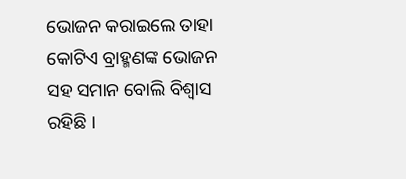ଭୋଜନ କରାଇଲେ ତାହା କୋଟିଏ ବ୍ରାହ୍ମଣଙ୍କ ଭୋଜନ ସହ ସମାନ ବୋଲି ବିଶ୍ବାସ ରହିଛି ।